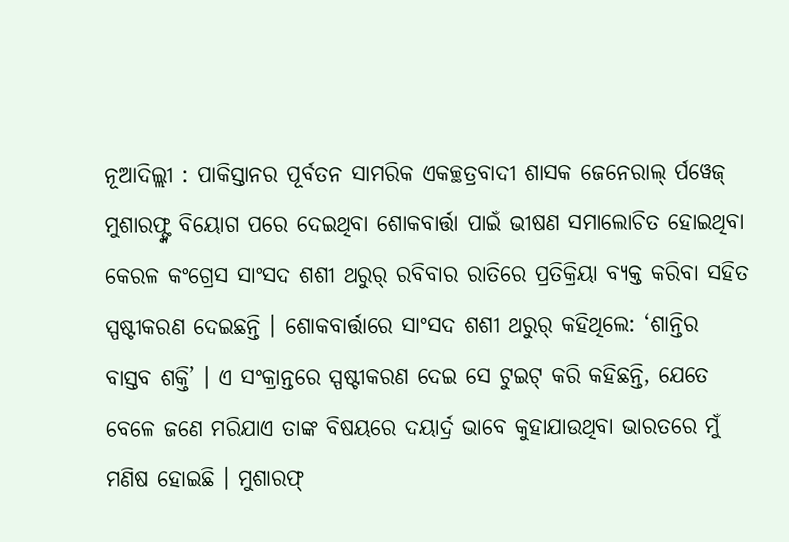ନୂଆଦିଲ୍ଲୀ : ପାକିସ୍ତାନର ପୂର୍ବତନ ସାମରିକ ଏକଚ୍ଛତ୍ରବାଦୀ ଶାସକ ଜେନେରାଲ୍ ର୍ପୱେଜ୍ ମୁଶାରଫ୍ଙ୍କ ବିୟୋଗ ପରେ ଦେଇଥିବା ଶୋକବାର୍ତ୍ତା ପାଇଁ ଭୀଷଣ ସମାଲୋଚିତ ହୋଇଥିବା କେରଳ କଂଗ୍ରେସ ସାଂସଦ ଶଶୀ ଥରୁର୍ ରବିବାର ରାତିରେ ପ୍ରତିକ୍ରିୟା ବ୍ୟକ୍ତ କରିବା ସହିତ ସ୍ପଷ୍ଟୀକରଣ ଦେଇଛନ୍ତି । ଶୋକବାର୍ତ୍ତାରେ ସାଂସଦ ଶଶୀ ଥରୁର୍ କହିଥିଲେ: ‘ଶାନ୍ତିର ବାସ୍ତବ ଶକ୍ତି’ । ଏ ସଂକ୍ରାନ୍ତରେ ସ୍ପଷ୍ଟୀକରଣ ଦେଇ ସେ ଟୁଇଟ୍ କରି କହିଛନ୍ତି, ଯେତେ ବେଳେ ଜଣେ ମରିଯାଏ ତାଙ୍କ ବିଷୟରେ ଦୟାର୍ଦ୍ର ଭାବେ କୁହାଯାଉଥିବା ଭାରତରେ ମୁଁ ମଣିଷ ହୋଇଛି । ମୁଶାରଫ୍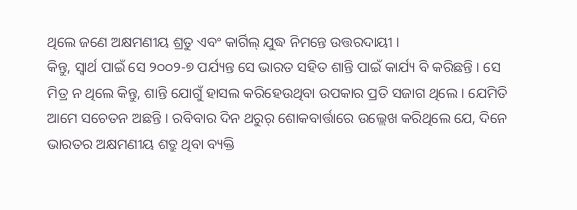ଥିଲେ ଜଣେ ଅକ୍ଷମଣୀୟ ଶ୍ରତୁ ଏବଂ କାର୍ଗିଲ୍ ଯୁଦ୍ଧ ନିମନ୍ତେ ଉତ୍ତରଦାୟୀ ।
କିନ୍ତୁ, ସ୍ୱାର୍ଥ ପାଇଁ ସେ ୨୦୦୨-୭ ପର୍ଯ୍ୟନ୍ତ ସେ ଭାରତ ସହିତ ଶାନ୍ତି ପାଇଁ କାର୍ଯ୍ୟ ବି କରିଛନ୍ତି । ସେ ମିତ୍ର ନ ଥିଲେ କିନ୍ତୁ, ଶାନ୍ତି ଯୋଗୁଁ ହାସଲ କରିହେଉଥିବା ଉପକାର ପ୍ରତି ସଜାଗ ଥିଲେ । ଯେମିତି ଆମେ ସଚେତନ ଅଛନ୍ତି । ରବିବାର ଦିନ ଥରୁର୍ ଶୋକବାର୍ତ୍ତାରେ ଉଲ୍ଲେଖ କରିଥିଲେ ଯେ, ଦିନେ ଭାରତର ଅକ୍ଷମଣୀୟ ଶତ୍ରୁ ଥିବା ବ୍ୟକ୍ତି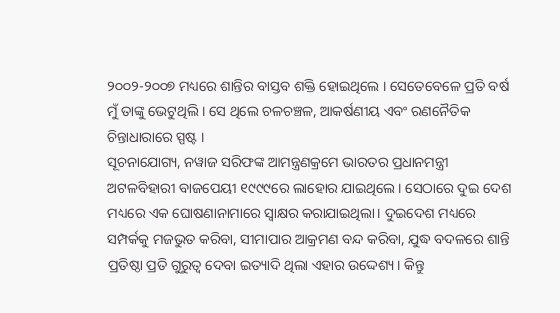୨୦୦୨-୨୦୦୭ ମଧ୍ୟରେ ଶାନ୍ତିର ବାସ୍ତବ ଶକ୍ତି ହୋଇଥିଲେ । ସେତେବେଳେ ପ୍ରତି ବର୍ଷ ମୁଁ ତାଙ୍କୁ ଭେଟୁଥିଲି । ସେ ଥିଲେ ଚଳଚଞ୍ଚଳ, ଆକର୍ଷଣୀୟ ଏବଂ ରଣନୈତିକ ଚିନ୍ତାଧାରାରେ ସ୍ପଷ୍ଟ ।
ସୂଚନାଯୋଗ୍ୟ, ନୱାଜ ସରିଫଙ୍କ ଆମନ୍ତ୍ରଣକ୍ରମେ ଭାରତର ପ୍ରଧାନମନ୍ତ୍ରୀ ଅଟଳବିହାରୀ ବାଜପେୟୀ ୧୯୯୯ରେ ଲାହୋର ଯାଇଥିଲେ। ସେଠାରେ ଦୁଇ ଦେଶ ମଧ୍ୟରେ ଏକ ଘୋଷଣାନାମାରେ ସ୍ବାକ୍ଷର କରାଯାଇଥିଲା। ଦୁଇଦେଶ ମଧ୍ୟରେ ସମ୍ପର୍କକୁ ମଜଭୁତ କରିବା, ସୀମାପାର ଆକ୍ରମଣ ବନ୍ଦ କରିବା, ଯୁଦ୍ଧ ବଦଳରେ ଶାନ୍ତି ପ୍ରତିଷ୍ଠା ପ୍ରତି ଗୁରୁତ୍ବ ଦେବା ଇତ୍ୟାଦି ଥିଲା ଏହାର ଉଦ୍ଦେଶ୍ୟ। କିନ୍ତୁ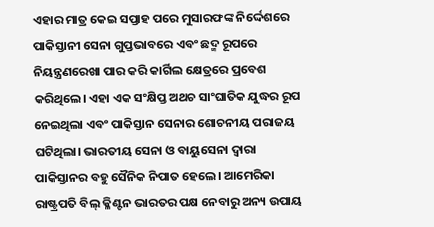ଏହାର ମାତ୍ର କେଇ ସପ୍ତାହ ପରେ ମୁସାରଫଙ୍କ ନିର୍ଦ୍ଦେଶରେ ପାକିସ୍ତାନୀ ସେନା ଗୁପ୍ତଭାବରେ ଏବଂ ଛଦ୍ମ ରୂପରେ ନିୟନ୍ତ୍ରଣରେଖା ପାର କରି କାର୍ଗିଲ କ୍ଷେତ୍ରରେ ପ୍ରବେଶ କରିଥିଲେ। ଏହା ଏକ ସଂକ୍ଷିପ୍ତ ଅଥଚ ସାଂଘାତିକ ଯୁଦ୍ଧର ରୂପ ନେଇଥିଲା ଏବଂ ପାକିସ୍ତାନ ସେନାର ଶୋଚନୀୟ ପରାଜୟ ଘଟିଥିଲା। ଭାରତୀୟ ସେନା ଓ ବାୟୁସେନା ଦ୍ବାରା ପାକିସ୍ତାନର ବହୁ ସୈନିକ ନିପାତ ହେଲେ। ଆମେରିକା ରାଷ୍ଟ୍ରପତି ବିଲ୍ କ୍ଳିଣ୍ଟନ ଭାରତର ପକ୍ଷ ନେବାରୁ ଅନ୍ୟ ଉପାୟ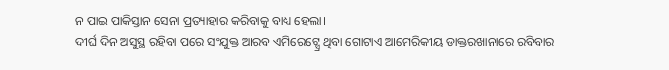ନ ପାଇ ପାକିସ୍ତାନ ସେନା ପ୍ରତ୍ୟାହାର କରିବାକୁ ବାଧ୍ୟ ହେଲା।
ଦୀର୍ଘ ଦିନ ଅସୁସ୍ଥ ରହିବା ପରେ ସଂଯୁକ୍ତ ଆରବ ଏମିରେଟ୍ସ୍ରେ ଥିବା ଗୋଟାଏ ଆମେରିକୀୟ ଡାକ୍ତରଖାନାରେ ରବିବାର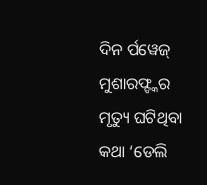ଦିନ ର୍ପୱେଜ୍ ମୁଶାରଫ୍ଙ୍କର ମୃତ୍ୟୁ ଘଟିଥିବା କଥା ‘ଡେଲି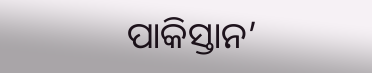ପାକିସ୍ତାନ’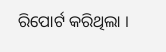ରିପୋର୍ଟ କରିଥିଲା ।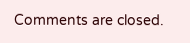Comments are closed.